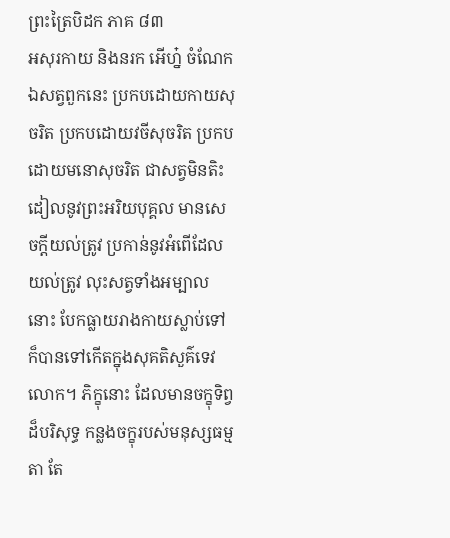ព្រះត្រៃបិដក ភាគ ៨៣
អសុរកាយ និងនរក អើហ្ន៎ ចំណែកឯសត្វពួកនេះ ប្រកបដោយកាយសុចរិត ប្រកបដោយវចីសុចរិត ប្រកបដោយមនោសុចរិត ជាសត្វមិនតិះដៀលនូវព្រះអរិយបុគ្គល មានសេចក្តីយល់ត្រូវ ប្រកាន់នូវអំពើដែលយល់ត្រូវ លុះសត្វទាំងអម្បាលនោះ បែកធ្លាយរាងកាយស្លាប់ទៅ ក៏បានទៅកើតក្នុងសុគតិសួគ៌ទេវលោក។ ភិក្ខុនោះ ដែលមានចក្ខុទិព្វដ៏បរិសុទ្ធ កន្លងចក្ខុរបស់មនុស្សធម្មតា តែ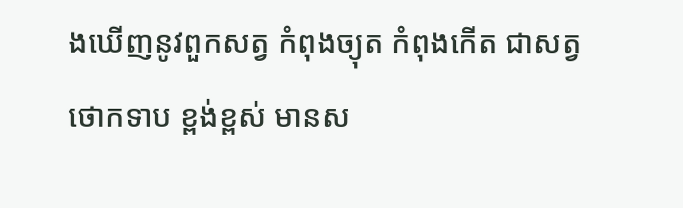ងឃើញនូវពួកសត្វ កំពុងច្យុត កំពុងកើត ជាសត្វថោកទាប ខ្ពង់ខ្ពស់ មានស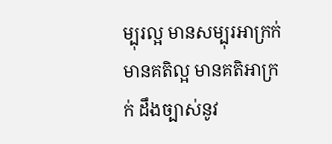ម្បុរល្អ មានសម្បុរអាក្រក់ មានគតិល្អ មានគតិអាក្រក់ ដឹងច្បាស់នូវ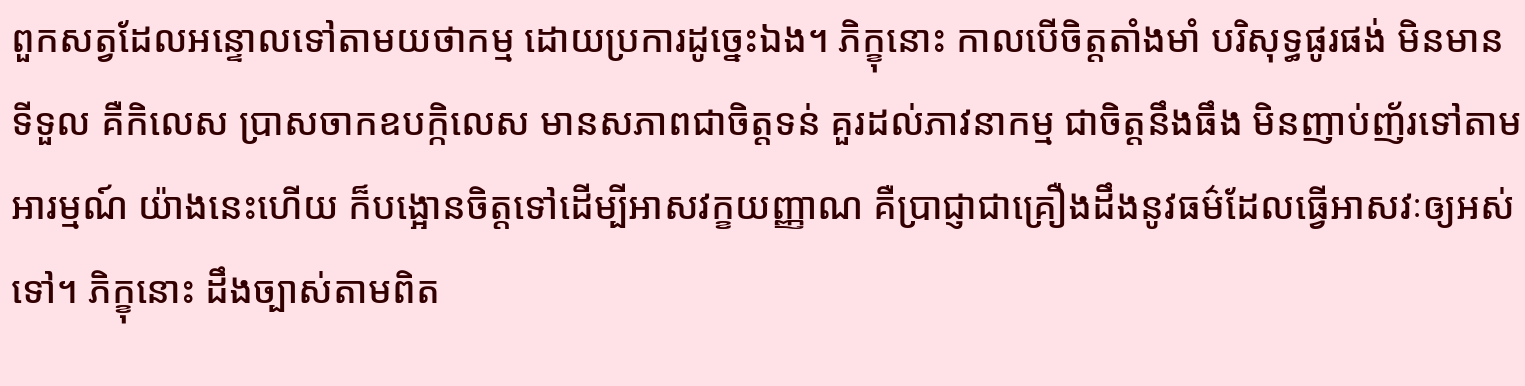ពួកសត្វដែលអន្ទោលទៅតាមយថាកម្ម ដោយប្រការដូច្នេះឯង។ ភិក្ខុនោះ កាលបើចិត្តតាំងមាំ បរិសុទ្ធផូរផង់ មិនមានទីទួល គឺកិលេស ប្រាសចាកឧបក្កិលេស មានសភាពជាចិត្តទន់ គួរដល់ភាវនាកម្ម ជាចិត្តនឹងធឹង មិនញាប់ញ័រទៅតាមអារម្មណ៍ យ៉ាងនេះហើយ ក៏បង្អោនចិត្តទៅដើម្បីអាសវក្ខយញ្ញាណ គឺប្រាជ្ញាជាគ្រឿងដឹងនូវធម៌ដែលធ្វើអាសវៈឲ្យអស់ទៅ។ ភិក្ខុនោះ ដឹងច្បាស់តាមពិត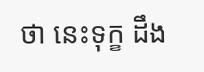ថា នេះទុក្ខ ដឹង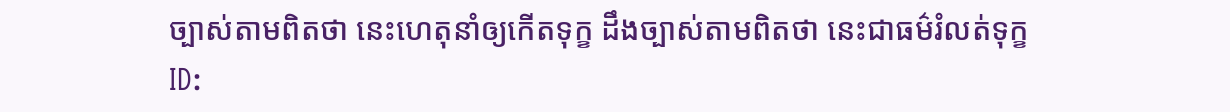ច្បាស់តាមពិតថា នេះហេតុនាំឲ្យកើតទុក្ខ ដឹងច្បាស់តាមពិតថា នេះជាធម៌រំលត់ទុក្ខ
ID: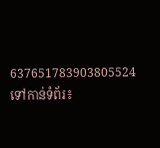637651783903805524
ទៅកាន់ទំព័រ៖